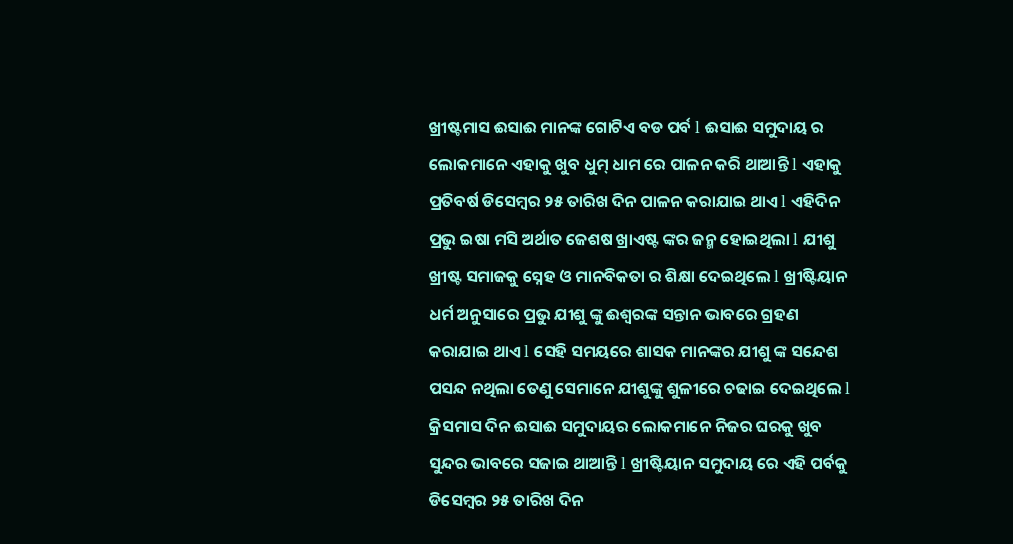ଖ୍ରୀଷ୍ଟମାସ ଈସାଈ ମାନଙ୍କ ଗୋଟିଏ ବଡ ପର୍ବ l ଈସାଈ ସମୁଦାୟ ର ଲୋକମାନେ ଏହାକୁ ଖୁବ ଧୁମ୍ ଧାମ ରେ ପାଳନ କରି ଥାଆନ୍ତି l ଏହାକୁ ପ୍ରତିବର୍ଷ ଡିସେମ୍ବର ୨୫ ତାରିଖ ଦିନ ପାଳନ କରାଯାଇ ଥାଏ l ଏହିଦିନ ପ୍ରଭୁ ଇଷା ମସି ଅର୍ଥାତ ଜେଶଷ ଖ୍ରାଏଷ୍ଟ ଙ୍କର ଜନ୍ମ ହୋଇଥିଲା l ଯୀଶୁ ଖ୍ରୀଷ୍ଟ ସମାଜକୁ ସ୍ନେହ ଓ ମାନବିକତା ର ଶିକ୍ଷା ଦେଇଥିଲେ l ଖ୍ରୀଷ୍ଟିୟାନ ଧର୍ମ ଅନୁସାରେ ପ୍ରଭୁ ଯୀଶୁ ଙ୍କୁ ଈଶ୍ୱରଙ୍କ ସନ୍ତାନ ଭାବରେ ଗ୍ରହଣ କରାଯାଇ ଥାଏ l ସେହି ସମୟରେ ଶାସକ ମାନଙ୍କର ଯୀଶୁ ଙ୍କ ସନ୍ଦେଶ ପସନ୍ଦ ନଥିଲା ତେଣୁ ସେମାନେ ଯୀଶୁଙ୍କୁ ଶୁଳୀରେ ଚଢାଇ ଦେଇଥିଲେ l
କ୍ରିସମାସ ଦିନ ଈସାଈ ସମୁଦାୟର ଲୋକମାନେ ନିଜର ଘରକୁ ଖୁବ ସୁନ୍ଦର ଭାବରେ ସଜାଇ ଥାଆନ୍ତି l ଖ୍ରୀଷ୍ଟିୟାନ ସମୁଦାୟ ରେ ଏହି ପର୍ବକୁ ଡିସେମ୍ବର ୨୫ ତାରିଖ ଦିନ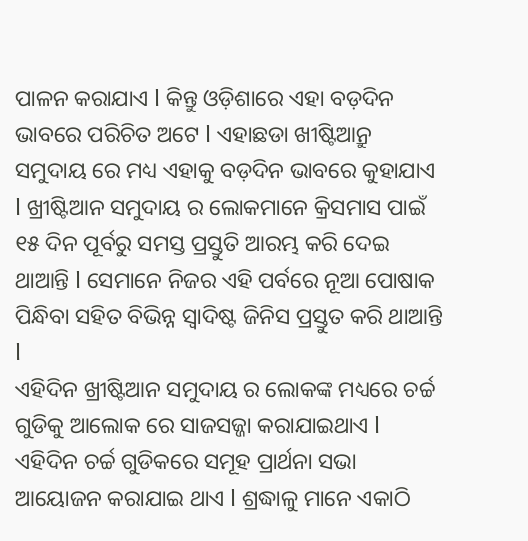ପାଳନ କରାଯାଏ l କିନ୍ତୁ ଓଡ଼ିଶାରେ ଏହା ବଡ଼ଦିନ ଭାବରେ ପରିଚିତ ଅଟେ l ଏହାଛଡା ଖୀଷ୍ଟିଆନ୍ରୁ ସମୁଦାୟ ରେ ମଧ୍ୟ ଏହାକୁ ବଡ଼ଦିନ ଭାବରେ କୁହାଯାଏ l ଖ୍ରୀଷ୍ଟିଆନ ସମୁଦାୟ ର ଲୋକମାନେ କ୍ରିସମାସ ପାଇଁ ୧୫ ଦିନ ପୂର୍ବରୁ ସମସ୍ତ ପ୍ରସ୍ତୁତି ଆରମ୍ଭ କରି ଦେଇ ଥାଆନ୍ତି l ସେମାନେ ନିଜର ଏହି ପର୍ବରେ ନୂଆ ପୋଷାକ ପିନ୍ଧିବା ସହିତ ବିଭିନ୍ନ ସ୍ୱାଦିଷ୍ଟ ଜିନିସ ପ୍ରସ୍ତୁତ କରି ଥାଆନ୍ତି l
ଏହିଦିନ ଖ୍ରୀଷ୍ଟିଆନ ସମୁଦାୟ ର ଲୋକଙ୍କ ମଧ୍ୟରେ ଚର୍ଚ୍ଚ ଗୁଡିକୁ ଆଲୋକ ରେ ସାଜସଜ୍ଜା କରାଯାଇଥାଏ l ଏହିଦିନ ଚର୍ଚ୍ଚ ଗୁଡିକରେ ସମୂହ ପ୍ରାର୍ଥନା ସଭା ଆୟୋଜନ କରାଯାଇ ଥାଏ l ଶ୍ରଦ୍ଧାଳୁ ମାନେ ଏକାଠି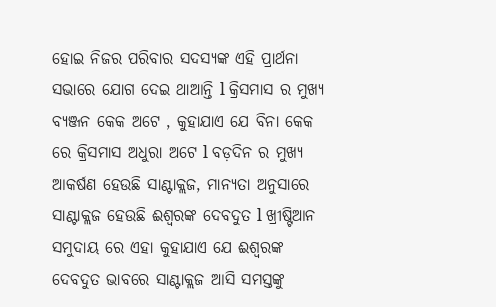ହୋଇ ନିଜର ପରିବାର ସଦସ୍ୟଙ୍କ ଏହି ପ୍ରାର୍ଥନା ସଭାରେ ଯୋଗ ଦେଇ ଥାଆନ୍ତି l କ୍ରିସମାସ ର ମୁଖ୍ୟ ବ୍ୟଞ୍ଜନ କେକ ଅଟେ , କୁହାଯାଏ ଯେ ବିନା କେକ ରେ କ୍ରିସମାସ ଅଧୁରା ଅଟେ l ବଡ଼ଦିନ ର ମୁଖ୍ୟ ଆକର୍ଷଣ ହେଉଛି ସାଣ୍ଟାକ୍ଲଜ, ମାନ୍ୟତା ଅନୁସାରେ ସାଣ୍ଟାକ୍ଲଜ ହେଉଛି ଈଶ୍ୱରଙ୍କ ଦେବଦୁତ l ଖ୍ରୀଷ୍ଟିଆନ ସମୁଦାୟ ରେ ଏହା କୁହାଯାଏ ଯେ ଈଶ୍ୱରଙ୍କ ଦେବଦୁତ ଭାବରେ ସାଣ୍ଟାକ୍ଲଜ ଆସି ସମସ୍ତଙ୍କୁ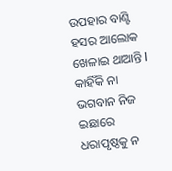ଉପହାର ବାଣ୍ଟି ହସର ଆଲୋକ ଖେଳାଇ ଥାଆନ୍ତି l କାହିଁକି ନା ଭଗବାନ ନିଜ ଇଛାରେ ଧରାପୃଷ୍ଠକୁ ନ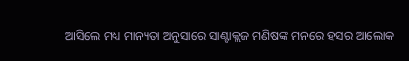ଆସିଲେ ମଧ୍ୟ ମାନ୍ୟତା ଅନୁସାରେ ସାଣ୍ଟାକ୍ଲଜ ମଣିଷଙ୍କ ମନରେ ହସର ଆଲୋକ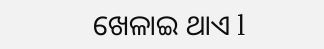ଖେଳାଇ ଥାଏ l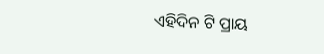ଏହିଦିନ ଟି ପ୍ରାୟ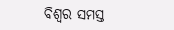ବିଶ୍ୱର ସମସ୍ତ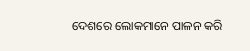ଦେଶରେ ଲୋକମାନେ ପାଳନ କରି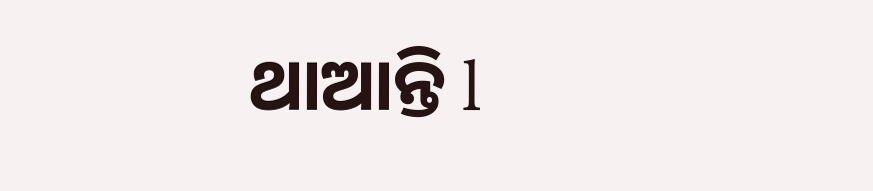ଥାଆନ୍ତି l